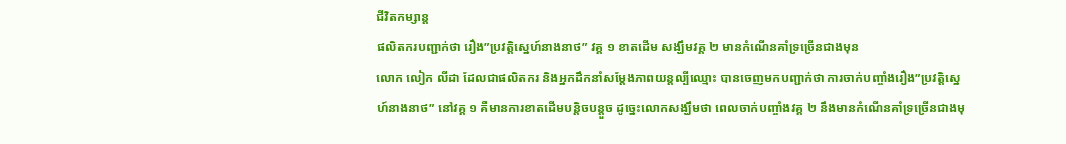ជីវិតកម្សាន្ដ
ផលិតករបញ្ជាក់ថា រឿង”ប្រវត្តិស្នេហ៍នាងនាថ” វគ្គ ១ ខាតដើម សង្ឃឹមវគ្គ ២ មានកំណើនគាំទ្រច្រើនជាងមុន
លោក លៀក លីដា ដែលជាផលិតករ និងអ្នកដឹកនាំសម្តែងភាពយន្តល្បីឈ្មោះ បានចេញមកបញ្ជាក់ថា ការចាក់បញ្ចាំងរឿង”ប្រវត្តិស្នេហ៍នាងនាថ” នៅវគ្គ ១ គឺមានការខាតដើមបន្តិចបន្តួច ដូច្នេះលោកសង្ឃឹមថា ពេលចាក់បញ្ចាំងវគ្គ ២ នឹងមានកំណើនគាំទ្រច្រើនជាងមុ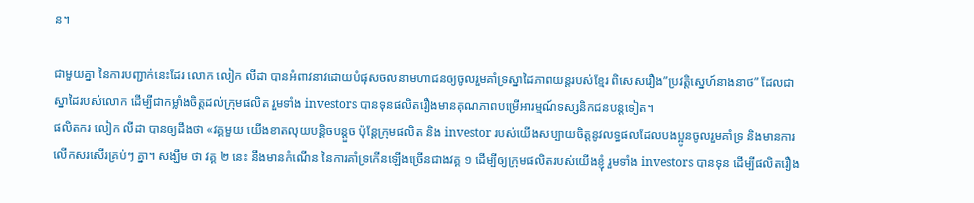ន។

ជាមួយគ្នា នៃការបញ្ជាក់នេះដែរ លោក លៀក លីដា បានអំពាវនាវដោយបំផុសចលនាមហាជនឲ្យចូលរួមគាំទ្រស្នាដៃភាពយន្តរបស់ខ្មែរ ពិសេសរឿង”ប្រវត្តិស្នេហ៍នាងនាថ” ដែលជាស្នាដៃរបស់លោក ដើម្បីជាកម្លាំងចិត្តដល់ក្រុមផលិត រួមទាំង investors បានទុនផលិតរឿងមានគុណភាពបម្រើអារម្មណ៍ទស្សនិកជនបន្តទៀត។
ផលិតករ លៀក លីដា បានឲ្យដឹងថា «វគ្គមួយ យើងខាតលុយបន្តិចបន្តួច ប៉ុន្តែក្រុមផលិត និង investor របស់យើងសប្បាយចិត្តនូវលទ្ធផលដែលបងប្អូនចូលរួមគាំទ្រ និងមានការលើកសរសើរគ្រប់ៗ គ្នា។ សង្ឃឹម ថា វគ្គ ២ នេះ នឹងមានកំណើន នៃការគាំទ្រកើនឡើងច្រើនជាងវគ្គ ១ ដើម្បីឲ្យក្រុមផលិតរបស់យើងខ្ញុំ រួមទាំង investors បានទុន ដើម្បីផលិតរឿង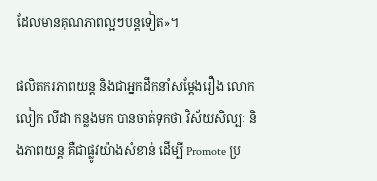ដែលមានគុណភាពល្អៗបន្តទៀត»។

ផលិតករភាពយន្ត និងជាអ្នកដឹកនាំសម្តែងរឿង លោក លៀក លីដា កន្លងមក បានចាត់ទុកថា វិស័យសិល្បៈ និងភាពយន្ត គឺជាផ្លូវយ៉ាងសំខាន់ ដើម្បី Promote ប្រ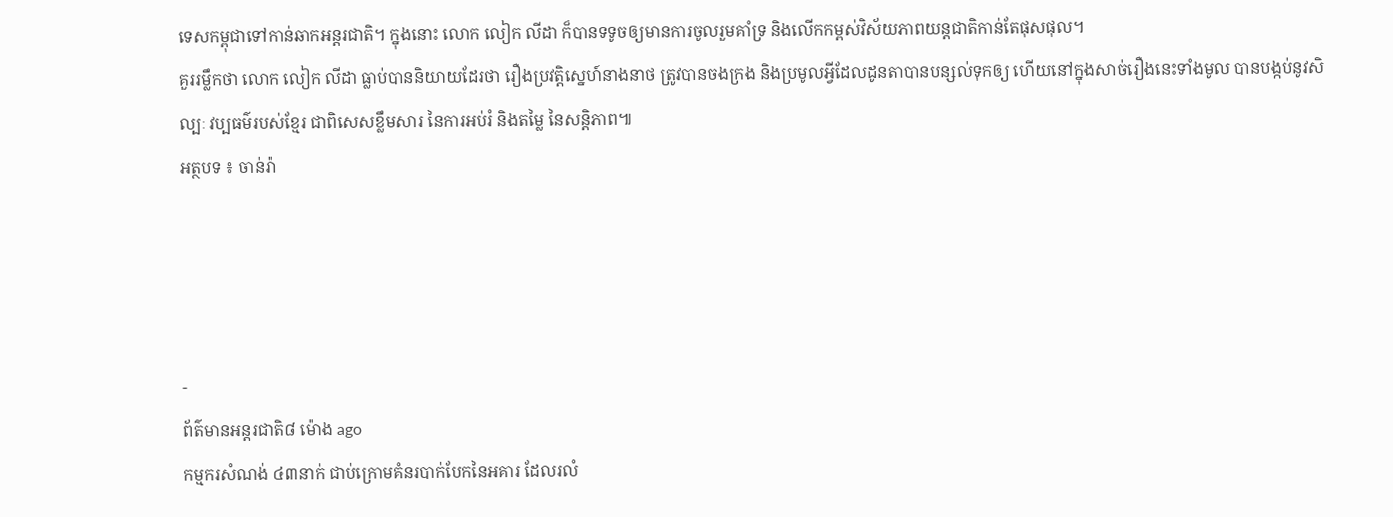ទេសកម្ពុជាទៅកាន់ឆាកអន្តរជាតិ។ ក្នុងនោះ លោក លៀក លីដា ក៏បានទទូចឲ្យមានការចូលរួមគាំទ្រ និងលើកកម្ពស់វិស័យភាពយន្តជាតិកាន់តែផុសផុល។
គួររម្លឹកថា លោក លៀក លីដា ធ្លាប់បាននិយាយដែរថា រឿងប្រវត្តិស្នេហ៍នាងនាថ ត្រូវបានចងក្រង និងប្រមូលអ្វីដែលដូនតាបានបន្សល់ទុកឲ្យ ហើយនៅក្នុងសាច់រឿងនេះទាំងមូល បានបង្កប់នូវសិល្បៈ វប្បធម៌របស់ខ្មែរ ជាពិសេសខ្លឹមសារ នៃការអប់រំ និងតម្លៃ នៃសន្តិភាព៕
អត្ថបទ ៖ ចាន់រ៉ា




-
ព័ត៌មានអន្ដរជាតិ៨ ម៉ោង ago
កម្មករសំណង់ ៤៣នាក់ ជាប់ក្រោមគំនរបាក់បែកនៃអគារ ដែលរលំ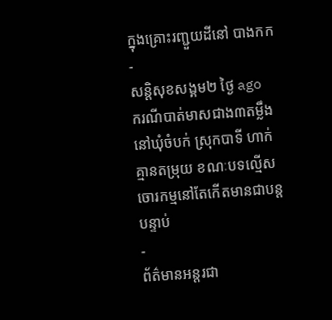ក្នុងគ្រោះរញ្ជួយដីនៅ បាងកក
-
សន្តិសុខសង្គម២ ថ្ងៃ ago
ករណីបាត់មាសជាង៣តម្លឹងនៅឃុំចំបក់ ស្រុកបាទី ហាក់គ្មានតម្រុយ ខណៈបទល្មើសចោរកម្មនៅតែកើតមានជាបន្តបន្ទាប់
-
ព័ត៌មានអន្ដរជា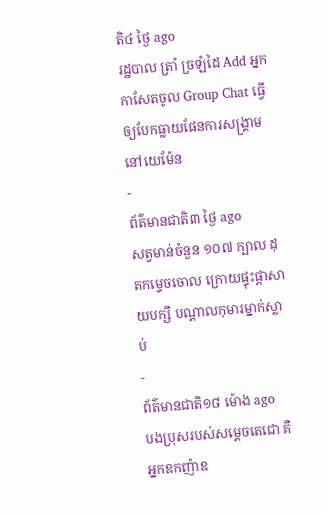តិ៤ ថ្ងៃ ago
រដ្ឋបាល ត្រាំ ច្រឡំដៃ Add អ្នកកាសែតចូល Group Chat ធ្វើឲ្យបែកធ្លាយផែនការសង្គ្រាម នៅយេម៉ែន
-
ព័ត៌មានជាតិ៣ ថ្ងៃ ago
សត្វមាន់ចំនួន ១០៧ ក្បាល ដុតកម្ទេចចោល ក្រោយផ្ទុះផ្ដាសាយបក្សី បណ្តាលកុមារម្នាក់ស្លាប់
-
ព័ត៌មានជាតិ១៨ ម៉ោង ago
បងប្រុសរបស់សម្ដេចតេជោ គឺអ្នកឧកញ៉ាឧ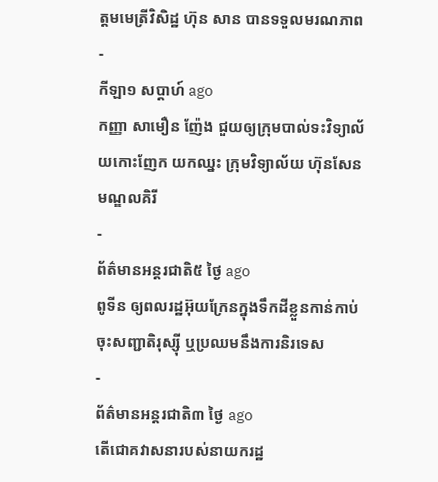ត្តមមេត្រីវិសិដ្ឋ ហ៊ុន សាន បានទទួលមរណភាព
-
កីឡា១ សប្តាហ៍ ago
កញ្ញា សាមឿន ញ៉ែង ជួយឲ្យក្រុមបាល់ទះវិទ្យាល័យកោះញែក យកឈ្នះ ក្រុមវិទ្យាល័យ ហ៊ុនសែន មណ្ឌលគិរី
-
ព័ត៌មានអន្ដរជាតិ៥ ថ្ងៃ ago
ពូទីន ឲ្យពលរដ្ឋអ៊ុយក្រែនក្នុងទឹកដីខ្លួនកាន់កាប់ ចុះសញ្ជាតិរុស្ស៊ី ឬប្រឈមនឹងការនិរទេស
-
ព័ត៌មានអន្ដរជាតិ៣ ថ្ងៃ ago
តើជោគវាសនារបស់នាយករដ្ឋ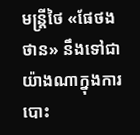មន្ត្រីថៃ «ផែថងថាន» នឹងទៅជាយ៉ាងណាក្នុងការបោះ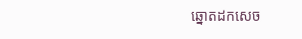ឆ្នោតដកសេច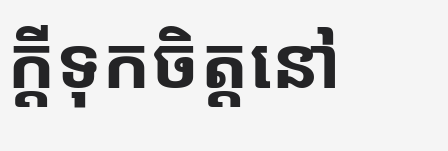ក្តីទុកចិត្តនៅ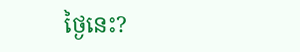ថ្ងៃនេះ?